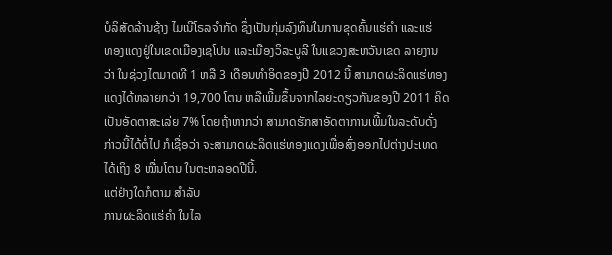ບໍລິສັດລ້ານຊ້າງ ໄມເນີໂຣລຈໍາກັດ ຊຶ່ງເປັນກຸ່ມລົງທຶນໃນການຂຸດຄົ້ນແຮ່ຄໍາ ແລະແຮ່
ທອງແດງຢູ່ໃນເຂດເມືອງເຊໂປນ ແລະເມືອງວິລະບູລີ ໃນແຂວງສະຫວັນເຂດ ລາຍງານ
ວ່າ ໃນຊ່ວງໄຕມາດທີ 1 ຫລື 3 ເດືອນທໍາອິດຂອງປີ 2012 ນີ້ ສາມາດຜະລິດແຮ່ທອງ
ແດງໄດ້ຫລາຍກວ່າ 19,700 ໂຕນ ຫລືເພີ້ມຂຶ້ນຈາກໄລຍະດຽວກັນຂອງປີ 2011 ຄິດ
ເປັນອັດຕາສະເລ່ຍ 7% ໂດຍຖ້າຫາກວ່າ ສາມາດຮັກສາອັດຕາການເພີ້ມໃນລະດັບດັ່ງ
ກ່າວນີ້ໄດ້ຕໍ່ໄປ ກໍເຊື່ອວ່າ ຈະສາມາດຜະລິດແຮ່ທອງແດງເພື່ອສົ່ງອອກໄປຕ່າງປະເທດ
ໄດ້ເຖິງ 8 ໝື່ນໂຕນ ໃນຕະຫລອດປີນີ້.
ແຕ່ຢ່າງໃດກໍຕາມ ສໍາລັບ
ການຜະລິດແຮ່ຄໍາ ໃນໄລ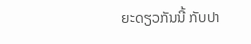ຍະດຽວກັນນີ້ ກັບປາ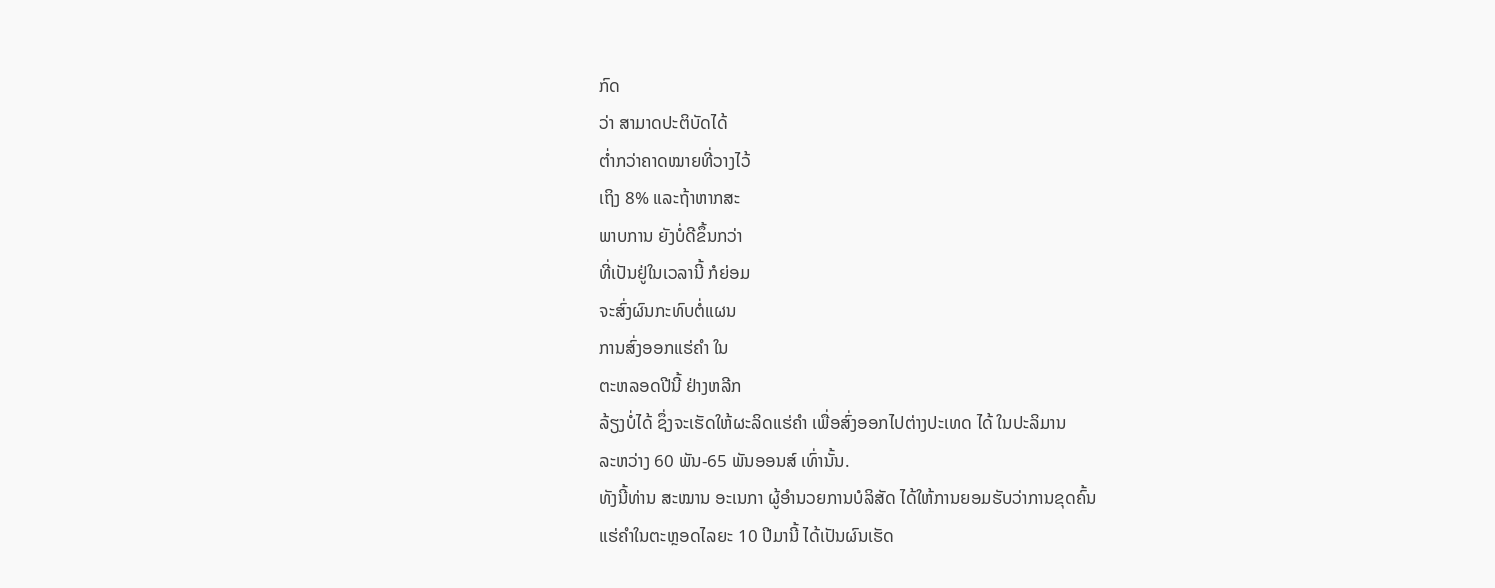ກົດ
ວ່າ ສາມາດປະຕິບັດໄດ້
ຕໍ່າກວ່າຄາດໝາຍທີ່ວາງໄວ້
ເຖິງ 8% ແລະຖ້າຫາກສະ
ພາບການ ຍັງບໍ່ດີຂຶ້ນກວ່າ
ທີ່ເປັນຢູ່ໃນເວລານີ້ ກໍຍ່ອມ
ຈະສົ່ງຜົນກະທົບຕໍ່ແຜນ
ການສົ່ງອອກແຮ່ຄໍາ ໃນ
ຕະຫລອດປີນີ້ ຢ່າງຫລີກ
ລ້ຽງບໍ່ໄດ້ ຊຶ່ງຈະເຮັດໃຫ້ຜະລິດແຮ່ຄໍາ ເພື່ອສົ່ງອອກໄປຕ່າງປະເທດ ໄດ້ ໃນປະລິມານ
ລະຫວ່າງ 60 ພັນ-65 ພັນອອນສ໌ ເທົ່ານັ້ນ.
ທັງນີ້ທ່ານ ສະໝານ ອະເນກາ ຜູ້ອໍານວຍການບໍລິສັດ ໄດ້ໃຫ້ການຍອມຮັບວ່າການຂຸດຄົ້ນ
ແຮ່ຄໍາໃນຕະຫຼອດໄລຍະ 10 ປີມານີ້ ໄດ້ເປັນຜົນເຮັດ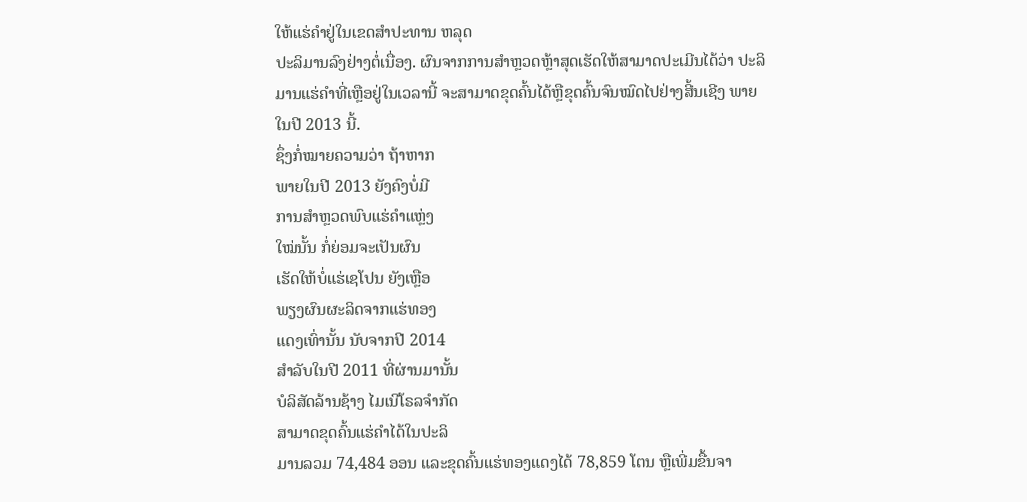ໃຫ້ແຮ່ຄໍາຢູ່ໃນເຂດສໍາປະທານ ຫລຸດ
ປະລິມານລົງຢ່າງຕໍ່ເນື່ອງ. ຜົນຈາກການສໍາຫຼວດຫຼ້າສຸດເຮັດໃຫ້ສາມາດປະເມີນໄດ້ວ່າ ປະລິ
ມານແຮ່ຄໍາທີ່ເຫຼືອຢູ່ໃນເວລານີ້ ຈະສາມາດຂຸດຄົ້ນໄດ້ຫຼືຂຸດຄົ້ນຈົນໝົດໄປຢ່າງສີ້ນເຊີງ ພາຍ
ໃນປີ 2013 ນີ້.
ຊຶ່ງກໍ່ໝາຍຄວາມວ່າ ຖ້າຫາກ
ພາຍໃນປີ 2013 ຍັງຄົງບໍ່ມີ
ການສໍາຫຼວດພົບແຮ່ຄໍາແຫຼ່ງ
ໃໝ່ນັ້ນ ກໍ່ຍ່ອມຈະເປັນຜົນ
ເຮັດໃຫ້ບໍ່ແຮ່ເຊໂປນ ຍັງເຫຼືອ
ພຽງຜົນຜະລິດຈາກແຮ່ທອງ
ແດງເທົ່ານັ້ນ ນັບຈາກປີ 2014
ສໍາລັບໃນປີ 2011 ທີ່ຜ່ານມານັ້ນ
ບໍລິສັດລ້ານຊ້າງ ໄມເນີໂຣລຈໍາກັດ
ສາມາດຂຸດຄົ້ນແຮ່ຄໍາໄດ້ໃນປະລິ
ມານລວມ 74,484 ອອນ ແລະຂຸດຄົ້ນແຮ່ທອງແດງໄດ້ 78,859 ໂຕນ ຫຼືເພີ່ມຂື້ນຈາ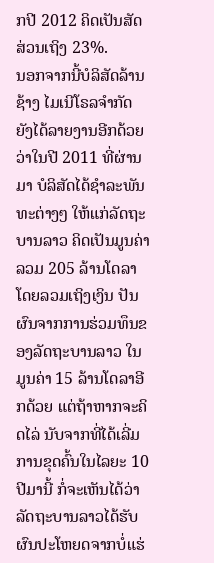ກປີ 2012 ຄິດເປັນສັດສ່ວນເຖິງ 23%.
ນອກຈາກນີ້ບໍລິສັດລ້ານຊ້າງ ໄມເນີໂຣລຈໍາກັດ ຍັງໄດ້ລາຍງານອີກດ້ວຍວ່າໃນປີ 2011 ທີ່ຜ່ານມາ ບໍລິສັດໄດ້ຊໍາລະພັນທະຕ່າງໆ ໃຫ້ແກ່ລັດຖະບານລາວ ຄິດເປັນມູນຄ່າລວມ 205 ລ້ານໂດລາ ໂດຍລວມເຖິງເງິນ ປັນຜົນຈາກການຮ່ວມທຶນຂອງລັດຖະບານລາວ ໃນມູນຄ່າ 15 ລ້ານໂດລາອີກດ້ວຍ ແຕ່ຖ້າຫາກຈະຄິດໄລ່ ນັບຈາກທີ່ໄດ້ເລີ່ມການຂຸດຄົ້ນໃນໄລຍະ 10 ປີມານີ້ ກໍ່ຈະເຫັນໄດ້ວ່າ ລັດຖະບານລາວໄດ້ຮັບຜົນປະໂຫຍດຈາກບໍ່ແຮ່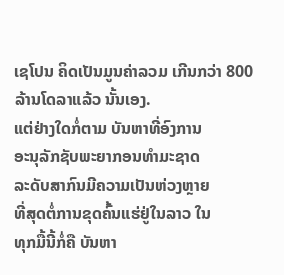ເຊໂປນ ຄິດເປັນມູນຄ່າລວມ ເກີນກວ່າ 800 ລ້ານໂດລາແລ້ວ ນັ້ນເອງ.
ແຕ່ຢ່າງໃດກໍ່ຕາມ ບັນຫາທີ່ອົງການ
ອະນຸລັກຊັບພະຍາກອນທໍາມະຊາດ
ລະດັບສາກົນມີຄວາມເປັນຫ່ວງຫຼາຍ
ທີ່ສຸດຕໍ່ການຂຸດຄົ້ນແຮ່ຢູ່ໃນລາວ ໃນ
ທຸກມື້ນີ້ກໍ່ຄື ບັນຫາ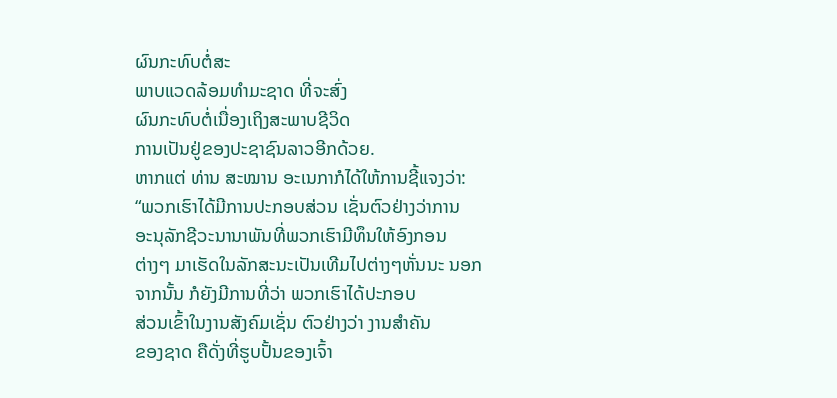ຜົນກະທົບຕໍ່ສະ
ພາບແວດລ້ອມທໍາມະຊາດ ທີ່ຈະສົ່ງ
ຜົນກະທົບຕໍ່ເນື່ອງເຖິງສະພາບຊີວິດ
ການເປັນຢູ່ຂອງປະຊາຊົນລາວອີກດ້ວຍ.
ຫາກແຕ່ ທ່ານ ສະໝານ ອະເນກາກໍໄດ້ໃຫ້ການຊີ້ແຈງວ່າ:
“ພວກເຮົາໄດ້ມີການປະກອບສ່ວນ ເຊັ່ນຕົວຢ່າງວ່າການ
ອະນຸລັກຊີວະນານາພັນທີ່ພວກເຮົາມີທຶນໃຫ້ອົງກອນ
ຕ່າງໆ ມາເຮັດໃນລັກສະນະເປັນເທີມໄປຕ່າງໆຫັ່ນນະ ນອກຈາກນັ້ນ ກໍຍັງມີການທີ່ວ່າ ພວກເຮົາໄດ້ປະກອບ
ສ່ວນເຂົ້າໃນງານສັງຄົມເຊັ່ນ ຕົວຢ່າງວ່າ ງານສໍາຄັນ
ຂອງຊາດ ຄືດັ່ງທີ່ຮູບປັ້ນຂອງເຈົ້າ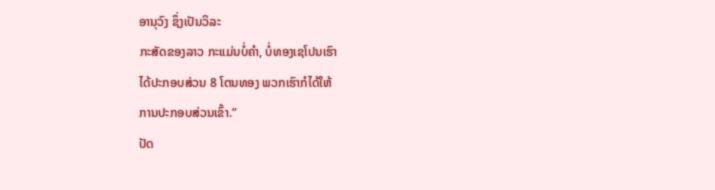ອານຸວົງ ຊຶ່ງເປັນວິລະ
ກະສັດຂອງລາວ ກະແມ່ນບໍ່ຄໍາ, ບໍ່ທອງເຊໂປນເຮົາ
ໄດ້ປະກອບສ່ວນ 8 ໂຕນທອງ ພວກເຮົາກໍໄດ້ໃຫ້
ການປະກອບສ່ວນເຂົ້າ.”
ປັດ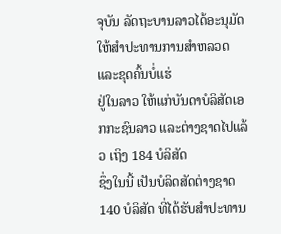ຈຸບັນ ລັດຖະບານລາວໄດ້ອະນຸມັດໃຫ້ສໍາປະທານການສໍາຫລວດ ແລະຂຸດຄົ້ນບໍ່ແຮ່
ຢູ່ໃນລາວ ໃຫ້ແກ່ບັນດາບໍລິສັດເອກກະຊົນລາວ ແລະຕ່າງຊາດໄປແລ້ວ ເຖິງ 184 ບໍລິສັດ
ຊຶ່ງໃນນີ້ ເປັນບໍລິດສັດຕ່າງຊາດ 140 ບໍລິສັດ ທີ່ໄດ້ຮັບສຳປະທານ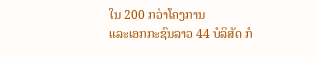ໃນ 200 ກວ່າໂຄງການ
ແລະເອກກະຊົນລາວ 44 ບໍລິສັດ ກໍ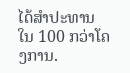ໄດ້ສໍາປະທານໃນ 100 ກວ່າໂຄງການ.